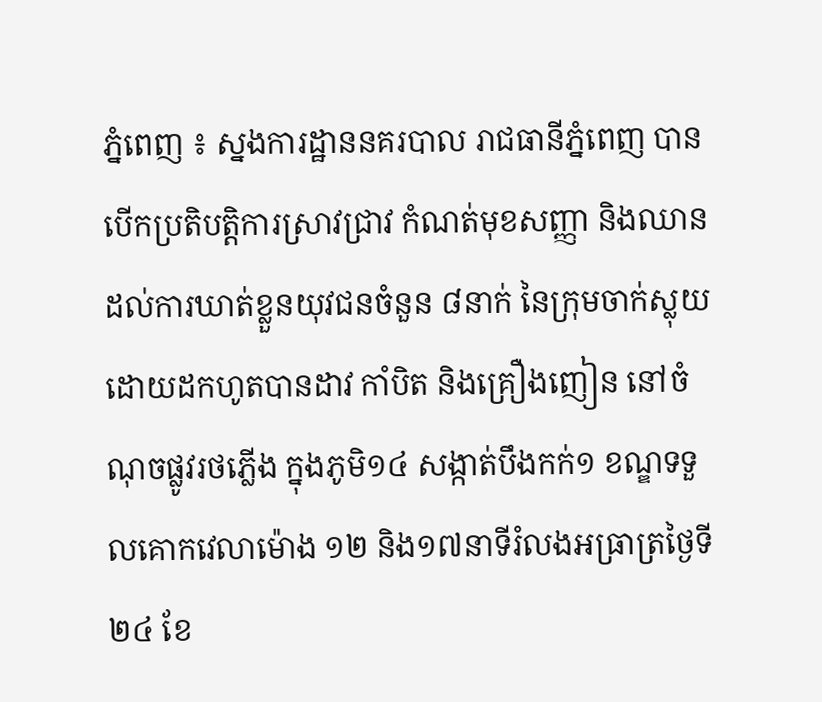ភ្នំពេញ ៖ ស្នងការដ្ឋាននគរបាល រាជធានីភ្នំពេញ បានបើកប្រតិបត្តិការស្រាវជ្រាវ កំណត់មុខសញ្ញា និងឈានដល់ការឃាត់ខ្លួនយុវជនចំនួន ៨នាក់ នៃក្រុមចាក់ស្លុយ ដោយដកហូតបានដាវ កាំបិត និងគ្រឿងញៀន នៅចំណុចផ្លូវរថភ្លើង ក្នុងភូមិ១៤ សង្កាត់បឹងកក់១ ខណ្ឌទទួលគោកវេលាម៉ោង ១២ និង១៧នាទីរំលងអធ្រាត្រថ្ងៃទី២៤ ខែ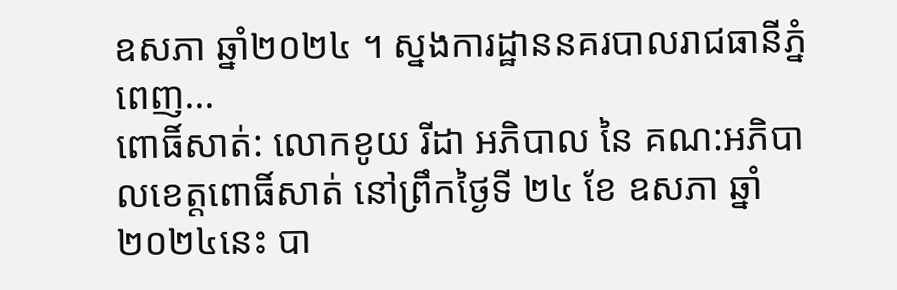ឧសភា ឆ្នាំ២០២៤ ។ ស្នងការដ្ឋាននគរបាលរាជធានីភ្នំពេញ...
ពោធិ៍សាត់: លោកខូយ រីដា អភិបាល នៃ គណ:អភិបាលខេត្តពោធិ៍សាត់ នៅព្រឹកថ្ងៃទី ២៤ ខែ ឧសភា ឆ្នាំ ២០២៤នេះ បា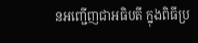នអញ្ជើញជាអធិបតី ក្នុងពិធីប្រ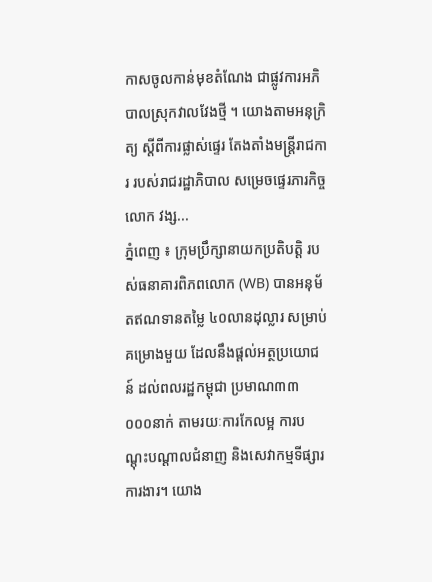កាសចូលកាន់មុខតំណែង ជាផ្លូវការអភិបាលស្រុកវាលវែងថ្មី ។ យោងតាមអនុក្រិត្យ ស្តីពីការផ្លាស់ផ្ទេរ តែងតាំងមន្ត្រីរាជការ របស់រាជរដ្ឋាភិបាល សម្រេចផ្ទេរភារកិច្ចលោក វង្ស...
ភ្នំពេញ ៖ ក្រុមប្រឹក្សានាយកប្រតិបត្តិ របស់ធនាគារពិភពលោក (WB) បានអនុម័តឥណទានតម្លៃ ៤០លានដុល្លារ សម្រាប់គម្រោងមួយ ដែលនឹងផ្តល់អត្ថប្រយោជន៍ ដល់ពលរដ្ឋកម្ពុជា ប្រមាណ៣៣ ០០០នាក់ តាមរយៈការកែលម្អ ការបណ្តុះបណ្តាលជំនាញ និងសេវាកម្មទីផ្សារការងារ។ យោង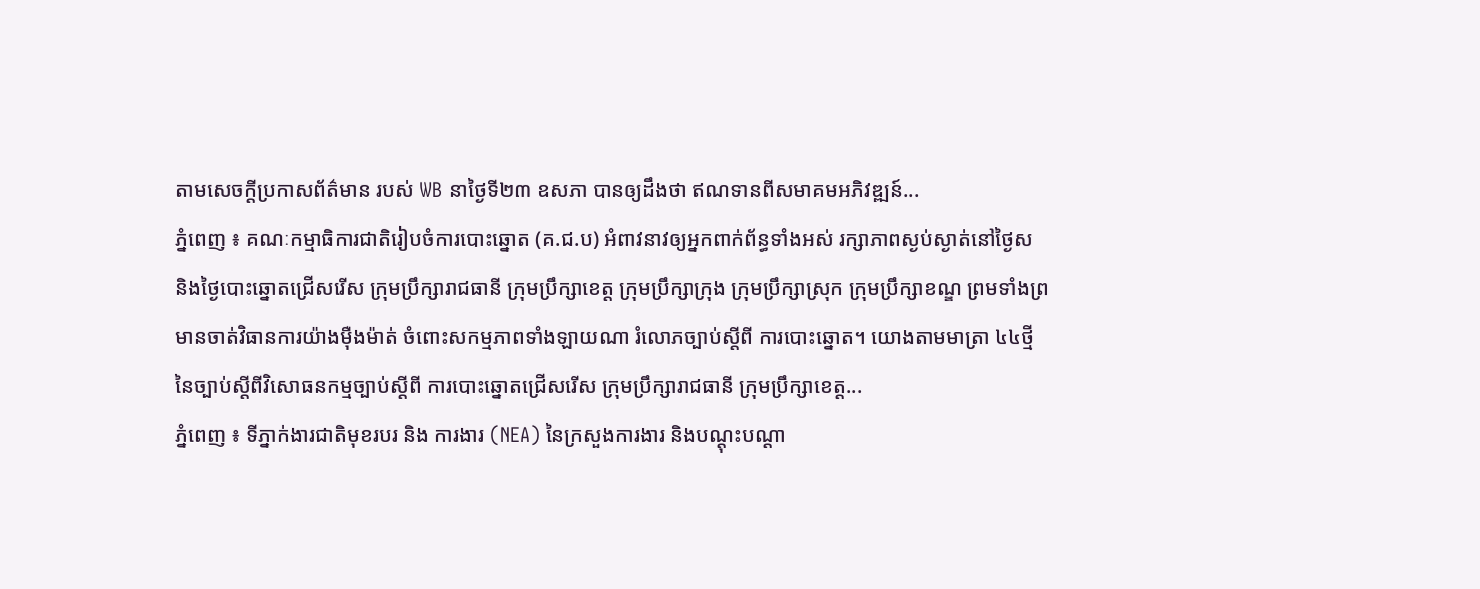តាមសេចក្ដីប្រកាសព័ត៌មាន របស់ WB នាថ្ងៃទី២៣ ឧសភា បានឲ្យដឹងថា ឥណទានពីសមាគមអភិវឌ្ឍន៍...
ភ្នំពេញ ៖ គណៈកម្មាធិការជាតិរៀបចំការបោះឆ្នោត (គ.ជ.ប) អំពាវនាវឲ្យអ្នកពាក់ព័ន្ធទាំងអស់ រក្សាភាពស្ងប់ស្ងាត់នៅថ្ងៃស និងថ្ងៃបោះឆ្នោតជ្រើសរើស ក្រុមប្រឹក្សារាជធានី ក្រុមប្រឹក្សាខេត្ត ក្រុមប្រឹក្សាក្រុង ក្រុមប្រឹក្សាស្រុក ក្រុមប្រឹក្សាខណ្ឌ ព្រមទាំងព្រមានចាត់វិធានការយ៉ាងម៉ឺងម៉ាត់ ចំពោះសកម្មភាពទាំងឡាយណា រំលោភច្បាប់ស្តីពី ការបោះឆ្នោត។ យោងតាមមាត្រា ៤៤ថ្មី នៃច្បាប់ស្តីពីវិសោធនកម្មច្បាប់ស្តីពី ការបោះឆ្នោតជ្រើសរើស ក្រុមប្រឹក្សារាជធានី ក្រុមប្រឹក្សាខេត្ត...
ភ្នំពេញ ៖ ទីភ្នាក់ងារជាតិមុខរបរ និង ការងារ (NEA) នៃក្រសួងការងារ និងបណ្ដុះបណ្ដា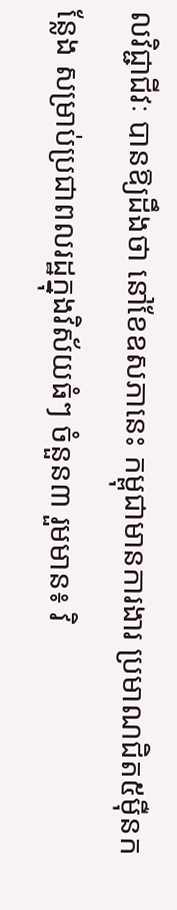លវិជ្ជាជីវៈ បានឱ្យដឹងថា នៅខែឧសភានេះ កម្ពុជាមានការងារ ប្រមាណជិត៥ម៉ឺនកន្លែង សម្រាប់ប្រជាពលរដ្ឋក្នុងវិស័យធំៗ ចំនួន៣ រួមមាន៖ វិ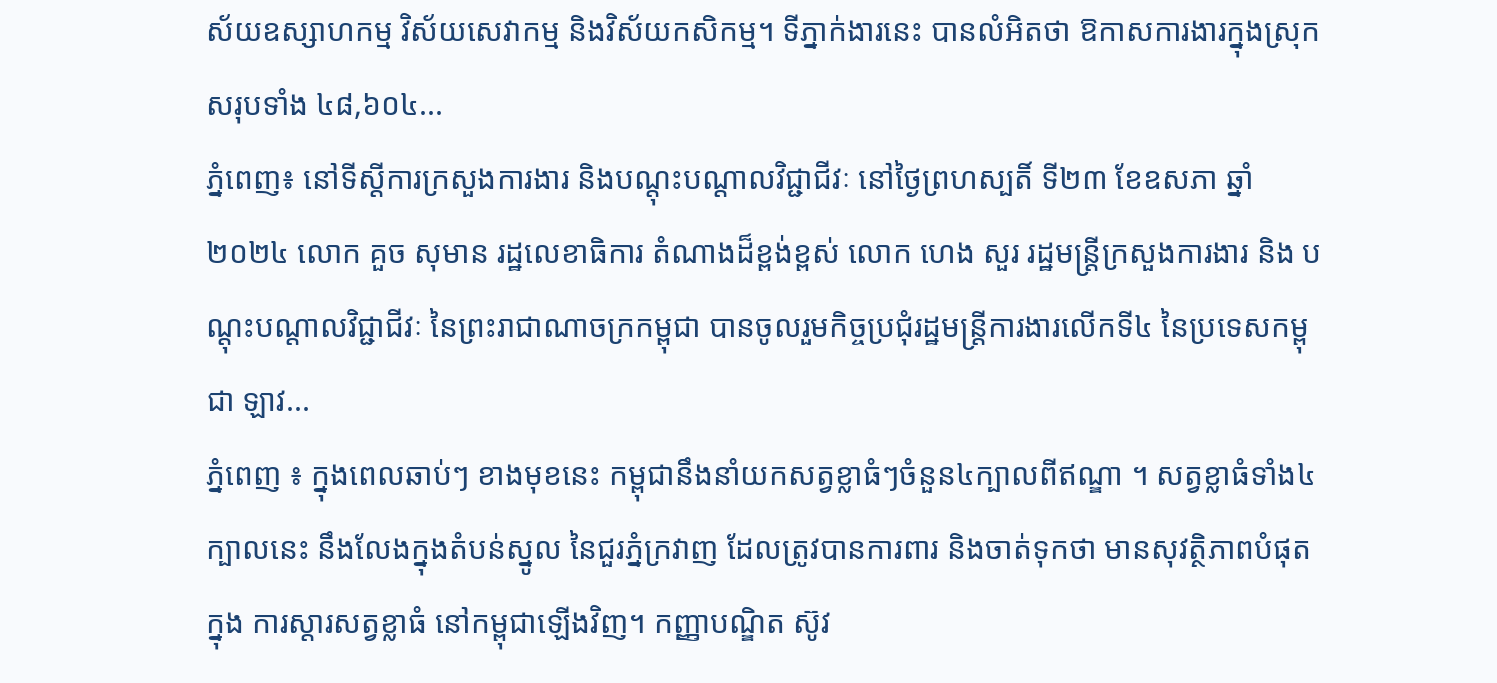ស័យឧស្សាហកម្ម វិស័យសេវាកម្ម និងវិស័យកសិកម្ម។ ទីភ្នាក់ងារនេះ បានលំអិតថា ឱកាសការងារក្នុងស្រុកសរុបទាំង ៤៨,៦០៤...
ភ្នំពេញ៖ នៅទីស្តីការក្រសួងការងារ និងបណ្តុះបណ្តាលវិជ្ជាជីវៈ នៅថ្ងៃព្រហស្បតិ៍ ទី២៣ ខែឧសភា ឆ្នាំ២០២៤ លោក គួច សុមាន រដ្ឋលេខាធិការ តំណាងដ៏ខ្ពង់ខ្ពស់ លោក ហេង សួរ រដ្ឋមន្រ្តីក្រសួងការងារ និង បណ្តុះបណ្តាលវិជ្ជាជីវៈ នៃព្រះរាជាណាចក្រកម្ពុជា បានចូលរួមកិច្ចប្រជុំរដ្ឋមន្រ្តីការងារលើកទី៤ នៃប្រទេសកម្ពុជា ឡាវ...
ភ្នំពេញ ៖ ក្នុងពេលឆាប់ៗ ខាងមុខនេះ កម្ពុជានឹងនាំយកសត្វខ្លាធំៗចំនួន៤ក្បាលពីឥណ្ឌា ។ សត្វខ្លាធំទាំង៤ក្បាលនេះ នឹងលែងក្នុងតំបន់ស្នូល នៃជួរភ្នំក្រវាញ ដែលត្រូវបានការពារ និងចាត់ទុកថា មានសុវត្ថិភាពបំផុតក្នុង ការស្តារសត្វខ្លាធំ នៅកម្ពុជាឡើងវិញ។ កញ្ញាបណ្ឌិត ស៊ូវ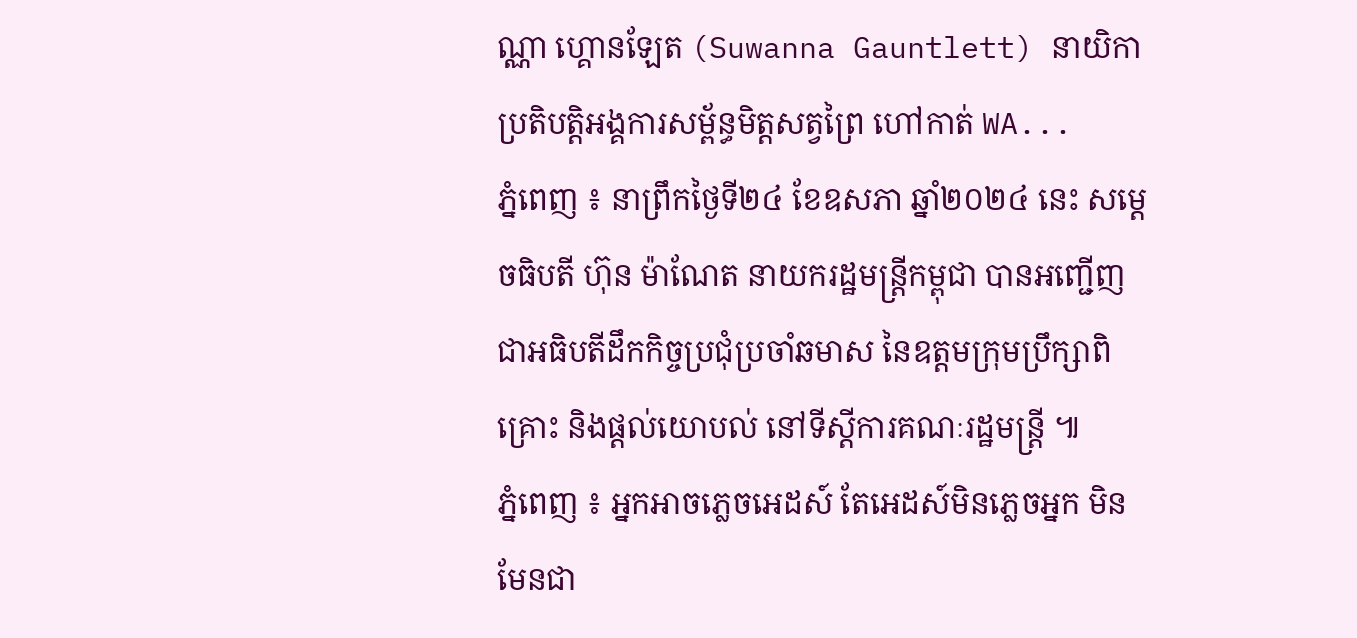ណ្ណា ហ្គោនឡែត (Suwanna Gauntlett) នាយិកាប្រតិបត្តិអង្គការសម្ព័ន្ធមិត្តសត្វព្រៃ ហៅកាត់ WA...
ភ្នំពេញ ៖ នាព្រឹកថ្ងៃទី២៤ ខែឧសភា ឆ្នាំ២០២៤ នេះ សម្តេចធិបតី ហ៊ុន ម៉ាណែត នាយករដ្ឋមន្ត្រីកម្ពុជា បានអញ្ជើញជាអធិបតីដឹកកិច្ចប្រជុំប្រចាំឆមាស នៃឧត្តមក្រុមប្រឹក្សាពិគ្រោះ និងផ្តល់យោបល់ នៅទីស្តីការគណៈរដ្ឋមន្ត្រី ៕
ភ្នំពេញ ៖ អ្នកអាចភ្លេចអេដស៍ តែអេដស៍មិនភ្លេចអ្នក មិនមែនជា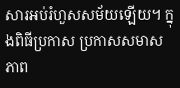សារអប់រំហួសសម័យឡើយ។ ក្នុងពិធីប្រកាស ប្រកាសសមាសភាព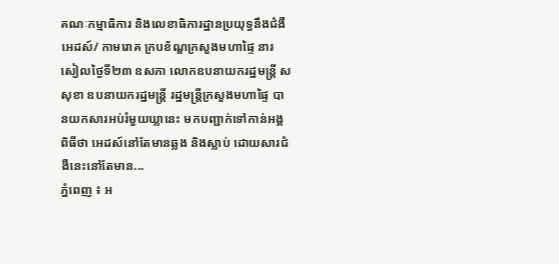គណៈកម្មាធិការ និងលេខាធិការដ្ឋានប្រយុទ្ធនឹងជំងឺអេដស៍/ កាមរោគ ក្របខ័ណ្ឌក្រសួងមហាផ្ទៃ នារសៀលថ្ងៃទី២៣ ឧសភា លោកឧបនាយករដ្ឋមន្ត្រី ស សុខា ឧបនាយករដ្ឋមន្ត្រី រដ្ឋមន្ត្រីក្រសួងមហាផ្ទៃ បានយកសារអប់រំមួយឃ្លានេះ មកបញ្ជាក់ទៅកាន់អង្គពិធីថា អេដស៍នៅតែមានឆ្លង និងស្លាប់ ដោយសារជំងឺនេះនៅតែមាន...
ភ្នំពេញ ៖ អ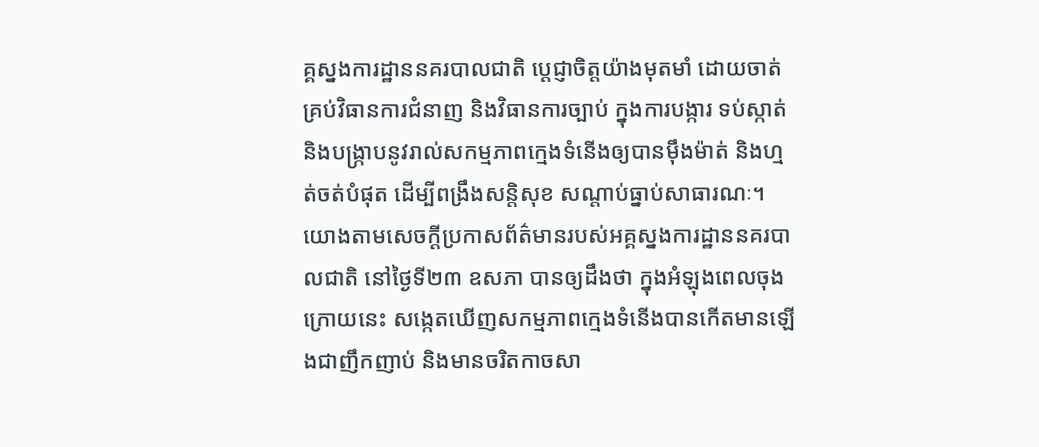គ្គស្នងការដ្ឋាននគរបាលជាតិ ប្តេជ្ញាចិត្តយ៉ាងមុតមាំ ដោយចាត់គ្រប់វិធានការជំនាញ និងវិធានការច្បាប់ ក្នុងការបង្ការ ទប់ស្កាត់ និងបង្ក្រាបនូវរាល់សកម្មភាពក្មេងទំនើងឲ្យបានម៉ឹងម៉ាត់ និងហ្មត់ចត់បំផុត ដើម្បីពង្រឹងសន្តិសុខ សណ្តាប់ធ្នាប់សាធារណៈ។ យោងតាមសេចក្ដីប្រកាសព័ត៌មានរបស់អគ្គស្នងការដ្ឋាននគរបាលជាតិ នៅថ្ងៃទី២៣ ឧសភា បានឲ្យដឹងថា ក្នុងអំឡុងពេលចុងក្រោយនេះ សង្កេតឃើញសកម្មភាពក្មេងទំនើងបានកើតមានឡើងជាញឹកញាប់ និងមានចរិតកាចសា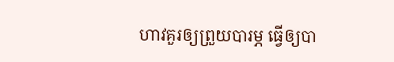ហាវគួរឲ្យព្រួយបារម្ភ ធ្វើឲ្យបា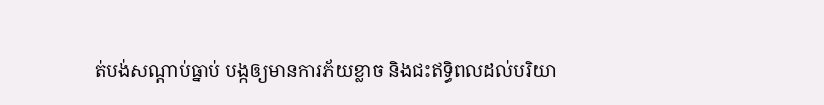ត់បង់សណ្តាប់ធ្នាប់ បង្កឲ្យមានការភ័យខ្លាច និងជះឥទ្ធិពលដល់បរិយា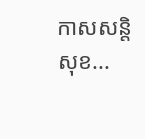កាសសន្តិសុខ...